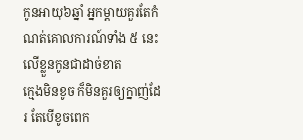កូនអាយុ៦ឆ្នាំ អ្នកម្តាយគួរតែកំណត់គោលការណ៍ទាំង ៥ នេះលើខ្លួនកូនជាដាច់ខាត
ក្មេងមិនខូច ក៏មិនគួរឲ្យក្នាញ់ដែរ តែបើខូចពេក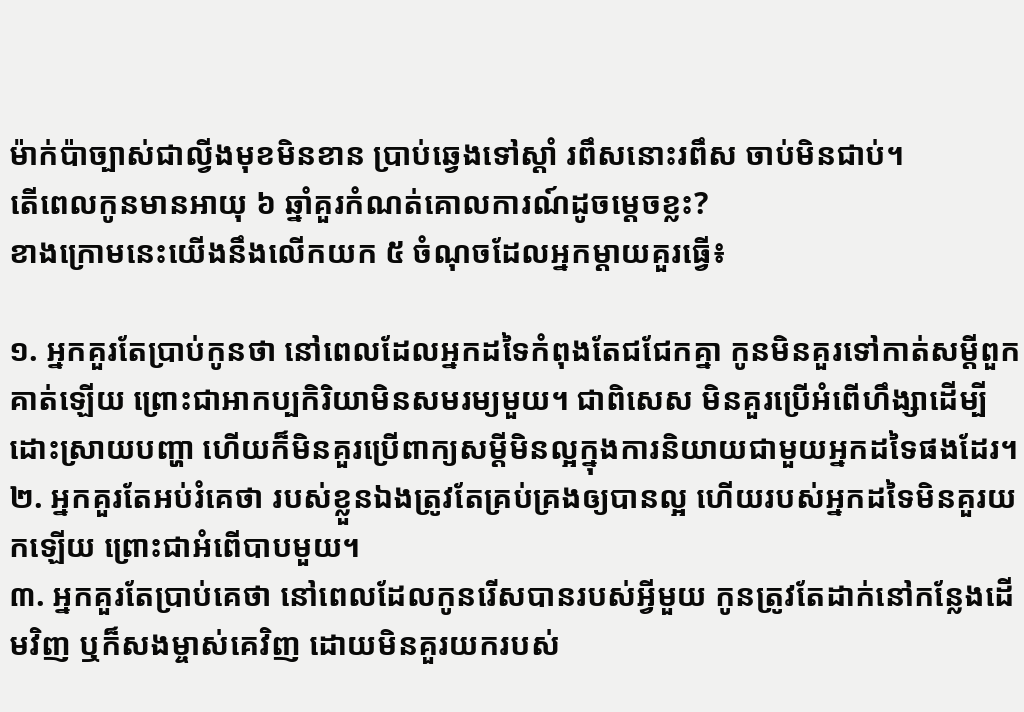ម៉ាក់ប៉ាច្បាស់ជាល្វីងមុខមិនខាន ប្រាប់ឆ្វេងទៅស្តាំ រពឹសនោះរពឹស ចាប់មិនជាប់។
តើពេលកូនមានអាយុ ៦ ឆ្នាំគួរកំណត់គោលការណ៍ដូចម្តេចខ្លះ?
ខាងក្រោមនេះយើងនឹងលើកយក ៥ ចំណុចដែលអ្នកម្តាយគួរធ្វើ៖

១. អ្នកគួរតែប្រាប់កូនថា នៅពេលដែលអ្នកដទៃកំពុងតែជជែកគ្នា កូនមិនគួរទៅកាត់សម្តីពួកគាត់ឡើយ ព្រោះជាអាកប្បកិរិយាមិនសមរម្យមួយ។ ជាពិសេស មិនគួរប្រើអំពើហឹង្សាដើម្បីដោះស្រាយបញ្ហា ហើយក៏មិនគួរប្រើពាក្យសម្តីមិនល្អក្នុងការនិយាយជាមួយអ្នកដទៃផងដែរ។
២. អ្នកគួរតែអប់រំគេថា របស់ខ្លួនឯងត្រូវតែគ្រប់គ្រងឲ្យបានល្អ ហើយរបស់អ្នកដទៃមិនគួរយកឡើយ ព្រោះជាអំពើបាបមួយ។
៣. អ្នកគួរតែប្រាប់គេថា នៅពេលដែលកូនរើសបានរបស់អ្វីមួយ កូនត្រូវតែដាក់នៅកន្លែងដើមវិញ ឬក៏សងម្ចាស់គេវិញ ដោយមិនគួរយករបស់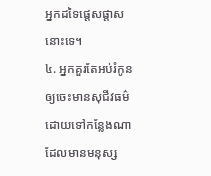អ្នកដទៃផ្តេសផ្តាសនោះទេ។
៤. អ្នកគួរតែអប់រំកូនឲ្យចេះមានសុជីវធម៌ ដោយទៅកន្លែងណាដែលមានមនុស្ស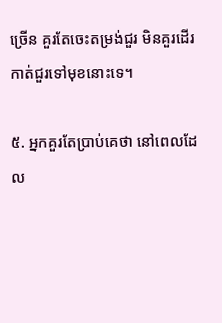ច្រើន គួរតែចេះតម្រង់ជួរ មិនគួរដើរកាត់ជួរទៅមុខនោះទេ។

៥. អ្នកគួរតែប្រាប់គេថា នៅពេលដែល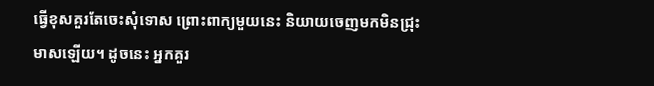ធ្វើខុសគួរតែចេះសុំទោស ព្រោះពាក្យមួយនេះ និយាយចេញមកមិនជ្រុះមាសឡើយ។ ដូចនេះ អ្នកគួរ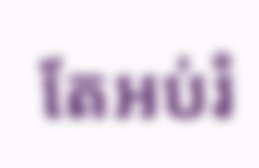តែអប់រំ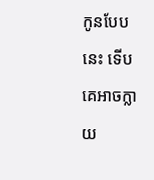កូនបែបនេះ ទើបគេអាចក្លាយ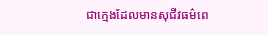ជាក្មេងដែលមានសុជីវធម៌ពេ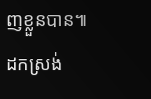ញខ្លួនបាន៕
ដកស្រង់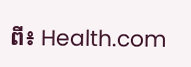ពី៖ Health.com